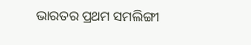ଭାରତର ପ୍ରଥମ ସମଲିଙ୍ଗୀ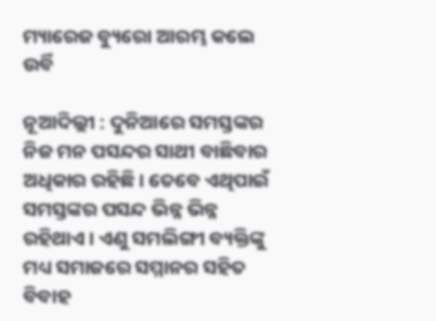ମ୍ୟାରେଜ ବ୍ୟୁରୋ ଆରମ୍ଭ କଲେ ଉର୍ବି

ନୂଆଦିଲ୍ଲୀ : ଦୁନିଆରେ ସମସ୍ତଙ୍କର ନିଜ ମନ ପସନ୍ଦର ସାଥୀ ବାଛିବାର ଅଧିକାର ରହିଛି । ତେବେ ଏଥିପାଇଁ ସମସ୍ତଙ୍କର ପସନ୍ଦ ଭିନ୍ନ ଭିନ୍ନ ରହିଥାଏ । ଏଣୁ ସମଲିଙ୍ଗୀ ବ୍ୟକ୍ତିଙ୍କୁ ମଧ୍ୟ ସମାଜରେ ସମ୍ମାନର ସହିତ ବିବାହ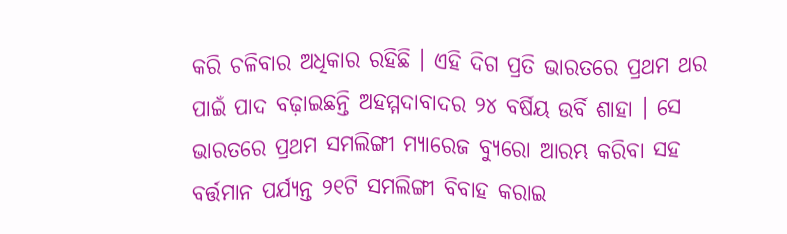କରି ଚଳିବାର ଅଧିକାର ରହିଛି । ଏହି ଦିଗ ପ୍ରତି ଭାରତରେ ପ୍ରଥମ ଥର ପାଇଁ ପାଦ ବଢ଼ାଇଛନ୍ତି ଅହମ୍ମଦାବାଦର ୨୪ ବର୍ଷିୟ ଉର୍ବି ଶାହା । ସେ ଭାରତରେ ପ୍ରଥମ ସମଲିଙ୍ଗୀ ମ୍ୟାରେଜ ବ୍ୟୁରୋ ଆରମ୍ଭ କରିବା ସହ ବର୍ତ୍ତମାନ ପର୍ଯ୍ୟନ୍ତ ୨୧ଟି ସମଲିଙ୍ଗୀ ବିବାହ କରାଇ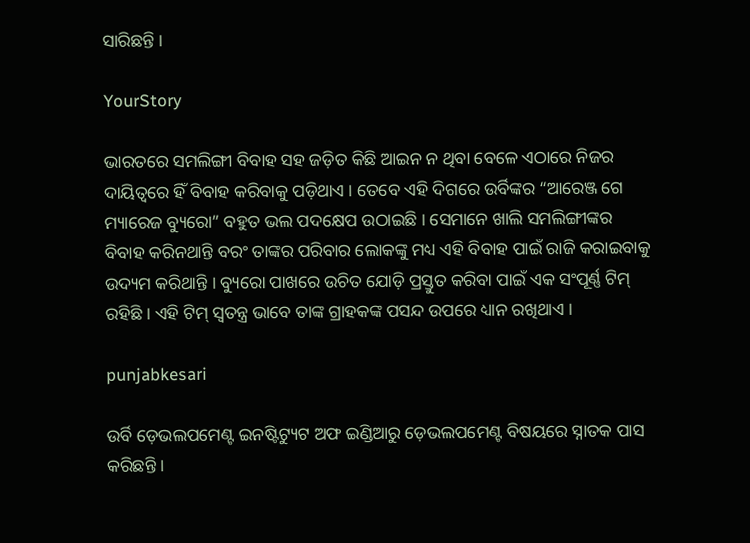ସାରିଛନ୍ତି ।

YourStory

ଭାରତରେ ସମଲିଙ୍ଗୀ ବିବାହ ସହ ଜଡ଼ିତ କିଛି ଆଇନ ନ ଥିବା ବେଳେ ଏଠାରେ ନିଜର ଦାୟିତ୍ୱରେ ହିଁ ବିବାହ କରିବାକୁ ପଡ଼ିଥାଏ । ତେବେ ଏହି ଦିଗରେ ଉର୍ବିଙ୍କର “ଆରେଞ୍ଜ ଗେ ମ୍ୟାରେଜ ବ୍ୟୁରୋ” ବହୁତ ଭଲ ପଦକ୍ଷେପ ଉଠାଇଛି । ସେମାନେ ଖାଲି ସମଲିଙ୍ଗୀଙ୍କର ବିବାହ କରିନଥାନ୍ତି ବରଂ ତାଙ୍କର ପରିବାର ଲୋକଙ୍କୁ ମଧ୍ୟ ଏହି ବିବାହ ପାଇଁ ରାଜି କରାଇବାକୁ ଉଦ୍ୟମ କରିଥାନ୍ତି । ବ୍ୟୁରୋ ପାଖରେ ଉଚିତ ଯୋଡ଼ି ପ୍ରସ୍ତୁତ କରିବା ପାଇଁ ଏକ ସଂପୂର୍ଣ୍ଣ ଟିମ୍‌ ରହିଛି । ଏହି ଟିମ୍‌ ସ୍ୱତନ୍ତ୍ର ଭାବେ ତାଙ୍କ ଗ୍ରାହକଙ୍କ ପସନ୍ଦ ଉପରେ ଧ୍ୟାନ ରଖିଥାଏ ।

punjabkesari

ଉର୍ବି ଡ଼େଭଲପମେଣ୍ଟ ଇନଷ୍ଟିଟ୍ୟୁଟ ଅଫ ଇଣ୍ଡିଆରୁ ଡ଼େଭଲପମେଣ୍ଟ ବିଷୟରେ ସ୍ନାତକ ପାସ କରିଛନ୍ତି ।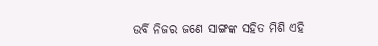ଉର୍ବି ନିଜର ଜଣେ ସାଙ୍ଗଙ୍କ ସହିତ ମିଶି ଏହି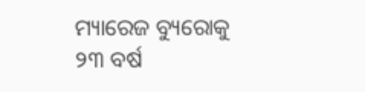ମ୍ୟାରେଜ ବ୍ୟୁରୋକୁ ୨୩ ବର୍ଷ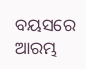ବୟସରେ ଆରମ୍ଭ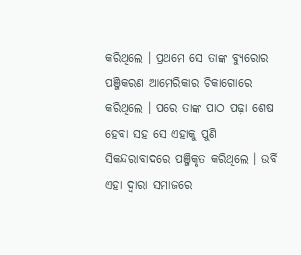କରିଥିଲେ । ପ୍ରଥମେ ସେ ତାଙ୍କ ବ୍ୟୁରୋର ପଞ୍ଜିକରଣ ଆମେରିକାର ଚିକାଗୋରେ କରିଥିଲେ । ପରେ ତାଙ୍କ ପାଠ ପଢ଼ା ଶେଷ ହେବା ସହ ସେ ଏହାକୁ ପୁଣି ସିକନ୍ଦରାବାଦରେ ପଞ୍ଜିକୃତ କରିଥିଲେ । ଉର୍ବି ଏହା ଦ୍ୱାରା ସମାଜରେ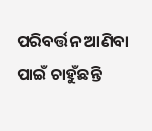ପରିବର୍ତ୍ତନ ଆଣିବା ପାଇଁ ଚାହୁଁଛନ୍ତି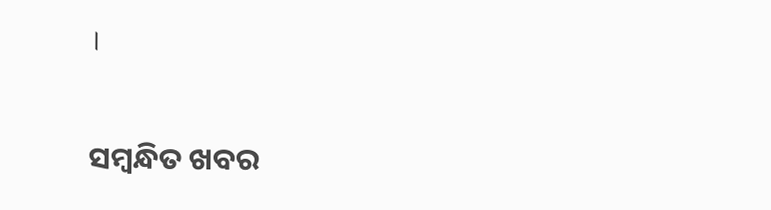।

ସମ୍ବନ୍ଧିତ ଖବର